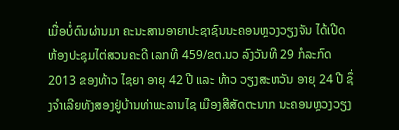ເມື່ອບໍ່ດົນຜ່ານມາ ຄະນະສານອາຍາປະຊາຊົນນະຄອນຫຼວງວຽງຈັນ ໄດ້ເປີດຫ້ອງປະຊຸມໄຕ່ສວນຄະດີ ເລກທີ 459/ຂຕ.ນວ ລົງວັນທີ 29 ກໍລະກົດ 2013 ຂອງທ້າວ ໄຊຍາ ອາຍຸ 42 ປີ ແລະ ທ້າວ ວຽງສະຫວັນ ອາຍຸ 24 ປີ ຊຶ່ງຈຳເລີຍທັງສອງຢູ່ບ້ານທ່າພະລານໄຊ ເມືອງສີສັດຕະນາກ ນະຄອນຫຼວງວຽງ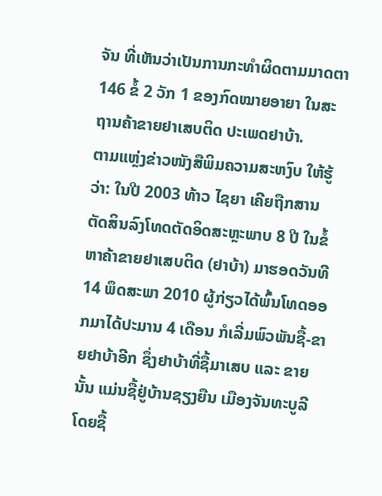ຈັນ ທີ່ເຫັນວ່າເປັນການກະທຳຜິດຕາມມາດຕາ 146 ຂໍ້ 2 ວັກ 1 ຂອງກົດໝາຍອາຍາ ໃນສະຖານຄ້າຂາຍຢາເສບຕິດ ປະເພດຢາບ້າ.
ຕາມແຫຼ່ງຂ່າວໜັງສືພິມຄວາມສະຫງົບ ໃຫ້ຮູ້ວ່າ: ໃນປີ 2003 ທ້າວ ໄຊຍາ ເຄີຍຖືກສານຕັດສິນລົງໂທດຕັດອິດສະຫຼະພາບ 8 ປີ ໃນຂໍ້ຫາຄ້າຂາຍຢາເສບຕິດ (ຢາບ້າ) ມາຮອດວັນທີ 14 ພຶດສະພາ 2010 ຜູ້ກ່ຽວໄດ້ພົ້ນໂທດອອກມາໄດ້ປະມານ 4 ເດືອນ ກໍເລີ່ມພົວພັນຊື້-ຂາຍຢາບ້າອີກ ຊຶ່ງຢາບ້າທີ່ຊື້ມາເສບ ແລະ ຂາຍນັ້ນ ແມ່ນຊື້ຢູ່ບ້ານຊຽງຍືນ ເມືອງຈັນທະບູລີ ໂດຍຊື້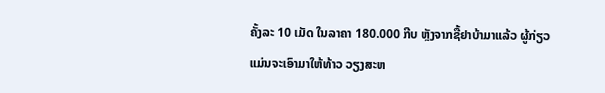ຄັ້ງລະ 10 ເມັດ ໃນລາຄາ 180.000 ກີບ ຫຼັງຈາກຊື້ຢາບ້າມາແລ້ວ ຜູ້ກ່ຽວແມ່ນຈະເອົາມາໃຫ້ທ້າວ ວຽງສະຫ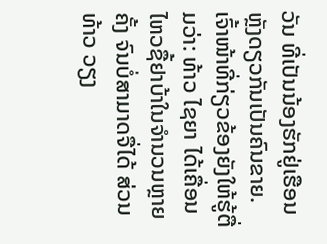ວັນ ທີ່ເປັນນ້ອງຮັກຢູ່ເຮືອນຫຼັງດຽວກັນເປັນຄົນຂາຍ.
ເຈົ້າໜ້າທີ່ກ່ຽວຂ້ອງຍັງໃຫ້ຮູ້ຕື່ມວ່າ: ທ້າວ ໄຊຍາ ໄດ້ເຄື່ອນໄຫວຊື້ຢາບ້າໃນຈຳນວນຫຼາຍຄັ້ງ ຈົນບໍ່ສາມາດຈື່ໄດ້ ສ່ວນທ້າວ ວຽງ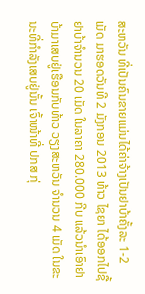ສະຫວັນ ທີ່ເປັນຄົນຂາຍແມ່ນໄດ້ຄ່າຈ້າງເປັນຢາບ້າຄັ້ງລະ 1-2 ເມັດ ມາຮອດວັນທີ 2 ມັງກອນ 2013 ທ້າວ ໄຊຍາ ໄດ້ອອກໄປຊື້ຢາບ້າຈຳນວນ 20 ເມັດ ໃນລາຄາ 280.000 ກີບ ແລ້ວນຳເອົາຢາບ້າມາເສບຢູ່ເຮືອນກັບທ້າວ ວຽງສະຫວັນ ຈຳນວນ 4 ເມັດ ໃນຂະນະທີ່ກຳລັງເສບຢູ່ນັ້ນ ເຈົ້າໜ້າທີ່ ປກສ ກຸ່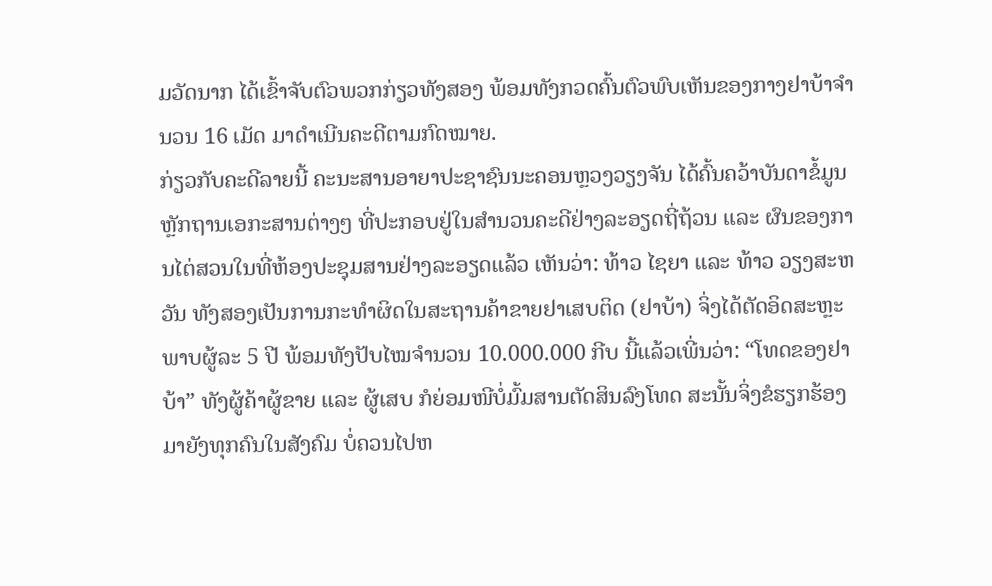ມວັດນາກ ໄດ້ເຂົ້າຈັບຕົວພວກກ່ຽວທັງສອງ ພ້ອມທັງກວດຄົ້ນຕົວພົບເຫັນຂອງກາງຢາບ້າຈຳນວນ 16 ເມັດ ມາດຳເນີນຄະດີຕາມກົດໝາຍ.
ກ່ຽວກັບຄະດີລາຍນີ້ ຄະນະສານອາຍາປະຊາຊົນນະຄອນຫຼວງວຽງຈັນ ໄດ້ຄົ້ນຄວ້າບັນດາຂໍ້ມູນຫຼັກຖານເອກະສານຕ່າງໆ ທີ່ປະກອບຢູ່ໃນສຳນວນຄະດີຢ່າງລະອຽດຖີ່ຖ້ວນ ແລະ ຜົນຂອງການໄຕ່ສວນໃນທີ່ຫ້ອງປະຊຸມສານຢ່າງລະອຽດແລ້ວ ເຫັນວ່າ: ທ້າວ ໄຊຍາ ແລະ ທ້າວ ວຽງສະຫວັນ ທັງສອງເປັນການກະທຳຜິດໃນສະຖານຄ້າຂາຍຢາເສບຕິດ (ຢາບ້າ) ຈິ່ງໄດ້ຕັດອິດສະຫຼະພາບຜູ້ລະ 5 ປີ ພ້ອມທັງປັບໄໝຈຳນວນ 10.000.000 ກີບ ນີ້ແລ້ວເພີ່ນວ່າ: “ໂທດຂອງຢາບ້າ” ທັງຜູ້ຄ້າຜູ້ຂາຍ ແລະ ຜູ້ເສບ ກໍຍ່ອມໜີບໍ່ມົ້ມສານຕັດສິນລົງໂທດ ສະນັ້ນຈິ່ງຂໍຮຽກຮ້ອງມາຍັງທຸກຄົນໃນສັງຄົມ ບໍ່ຄວນໄປຫ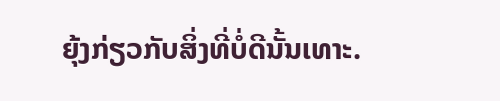ຍຸ້ງກ່ຽວກັບສິ່ງທີ່ບໍ່ດີນັ້ນເທາະ.